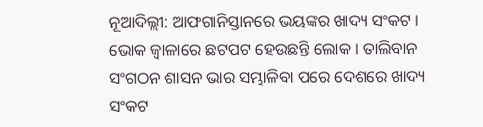ନୂଆଦିଲ୍ଲୀ: ଆଫଗାନିସ୍ତାନରେ ଭୟଙ୍କର ଖାଦ୍ୟ ସଂକଟ । ଭୋକ ଜ୍ବାଳାରେ ଛଟପଟ ହେଉଛନ୍ତି ଲୋକ । ତାଲିବାନ ସଂଗଠନ ଶାସନ ଭାର ସମ୍ଭାଳିବା ପରେ ଦେଶରେ ଖାଦ୍ୟ ସଂକଟ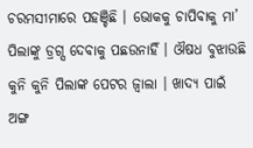ଚରମସୀମାରେ ପହଞ୍ଚିଛି । ଭୋକକୁ ଚାପିବାକୁ ମା’ ପିଲାଙ୍କୁ ଡ୍ରଗ୍ସ ଦେବାକୁ ପଛଉନାହିଁ । ଔଷଧ ବୁଝାଉଛି କୁନି କୁନି ପିଲାଙ୍କ ପେଟର ଜ୍ବାଲା । ଖାଦ୍ୟ ପାଇଁ ଅଙ୍ଗ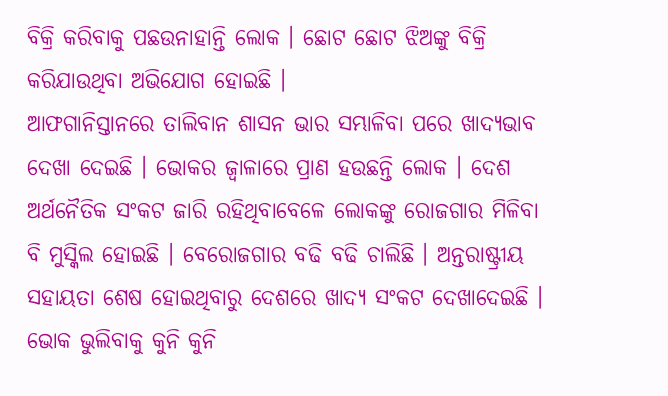ବିକ୍ରି କରିବାକୁ ପଛଉନାହାନ୍ତି ଲୋକ । ଛୋଟ ଛୋଟ ଝିଅଙ୍କୁ ବିକ୍ରି କରିଯାଉଥିବା ଅଭିଯୋଗ ହୋଇଛି ।
ଆଫଗାନିସ୍ତାନରେ ତାଲିବାନ ଶାସନ ଭାର ସମ୍ଭାଳିବା ପରେ ଖାଦ୍ୟଭାବ ଦେଖା ଦେଇଛି । ଭୋକର ଜ୍ବାଳାରେ ପ୍ରାଣ ହଉଛନ୍ତି ଲୋକ । ଦେଶ ଅର୍ଥନୈତିକ ସଂକଟ ଜାରି ରହିଥିବାବେଳେ ଲୋକଙ୍କୁ ରୋଜଗାର ମିଳିବା ବି ମୁସ୍କିଲ ହୋଇଛି । ବେରୋଜଗାର ବଢି ବଢି ଚାଲିଛି । ଅନ୍ତରାଷ୍ଟ୍ରୀୟ ସହାୟତା ଶେଷ ହୋଇଥିବାରୁ ଦେଶରେ ଖାଦ୍ୟ ସଂକଟ ଦେଖାଦେଇଛି । ଭୋକ ଭୁଲିବାକୁ କୁନି କୁନି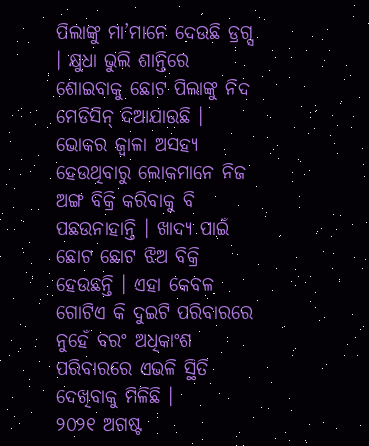ପିଲାଙ୍କୁ ମା’ମାନେ ଦେଉଛି ଡ୍ରଗ୍ସ । କ୍ଷୁଧା ଭୁଲି ଶାନ୍ତିରେ ଶୋଇବାକୁ ଛୋଟ ପିଲାଙ୍କୁ ନିଦ ମେଡିସିନ୍ ଦିଆଯାଉଛି । ଭୋକର ଜ୍ବାଳା ଅସହ୍ଯ ହେଉଥିବାରୁ ଲୋକମାନେ ନିଜ ଅଙ୍ଗ ବିକ୍ରି କରିବାକୁ ବି ପଛଉନାହାନ୍ତି । ଖାଦ୍ୟ ପାଇଁ ଛୋଟ ଛୋଟ ଝିଅ ବିକ୍ରି ହେଉଛନ୍ତି । ଏହା କେବଳ ଗୋଟିଏ କି ଦୁଇଟି ପରିବାରରେ ନୁହେଁ ବରଂ ଅଧିକାଂଶ ପରିବାରରେ ଏଭଳି ସ୍ଥିତି ଦେଖିବାକୁ ମିଳିଛି ।
୨୦୨୧ ଅଗଷ୍ଟ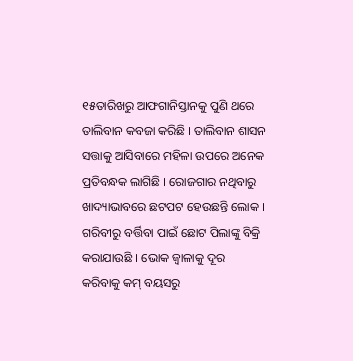୧୫ତାରିଖରୁ ଆଫଗାନିସ୍ତାନକୁ ପୁଣି ଥରେ ତାଲିବାନ କବଜା କରିଛି । ତାଲିବାନ ଶାସନ ସତ୍ତାକୁ ଆସିବାରେ ମହିଳା ଉପରେ ଅନେକ ପ୍ରତିବନ୍ଧକ ଲାଗିଛି । ରୋଜଗାର ନଥିବାରୁ ଖାଦ୍ୟାଭାବରେ ଛଟପଟ ହେଉଛନ୍ତି ଲୋକ । ଗରିବୀରୁ ବର୍ତ୍ତିବା ପାଇଁ ଛୋଟ ପିଲାଙ୍କୁ ବିକ୍ରି କରାଯାଉଛି । ଭୋକ ଜ୍ବାଳାକୁ ଦୂର କରିବାକୁ କମ୍ ବୟସରୁ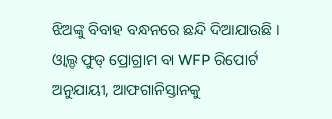ଝିଅଙ୍କୁ ବିବାହ ବନ୍ଧନରେ ଛନ୍ଦି ଦିଆଯାଉଛି ।
ଓ୍ବାଲ୍ଡ ଫୁଡ୍ ପ୍ରୋଗ୍ରାମ ବା WFP ରିପୋର୍ଟ ଅନୁଯାୟୀ, ଆଫଗାନିସ୍ତାନକୁ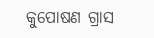କୁପୋଷଣ ଗ୍ରାସ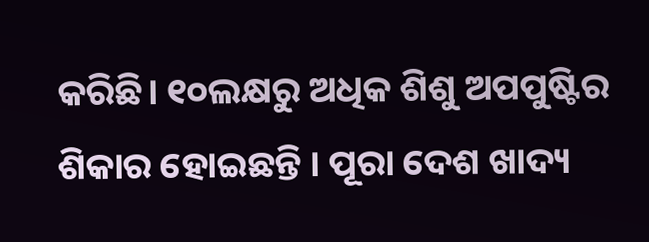କରିଛି। ୧୦ଲକ୍ଷରୁ ଅଧିକ ଶିଶୁ ଅପପୁଷ୍ଟିର ଶିକାର ହୋଇଛନ୍ତି । ପୂରା ଦେଶ ଖାଦ୍ୟ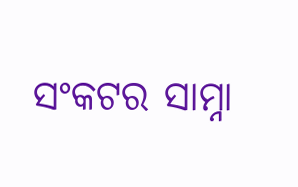ସଂକଟର ସାମ୍ନା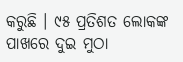କରୁଛି । ୯୫ ପ୍ରତିଶତ ଲୋକଙ୍କ ପାଖରେ ଦୁଇ ମୁଠା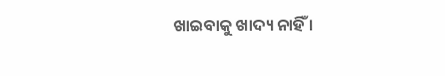ଖାଇବାକୁ ଖାଦ୍ୟ ନାହିଁ ।